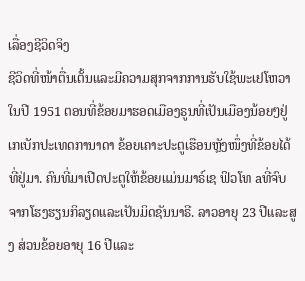ເລື່ອງຊີວິດຈິງ
ຊີວິດທີ່ໜ້າຕື່ນເຕັ້ນແລະມີຄວາມສຸກຈາກການຮັບໃຊ້ພະເຢໂຫວາ
ໃນປີ 1951 ຕອນທີ່ຂ້ອຍມາຮອດເມືອງຣູນທີ່ເປັນເມືອງນ້ອຍໆຢູ່ເກເບັກປະເທດການາດາ ຂ້ອຍເຄາະປະຕູເຮືອນຫຼັງໜຶ່ງທີ່ຂ້ອຍໄດ້ທີ່ຢູ່ມາ. ຄົນທີ່ມາເປີດປະຕູໃຫ້ຂ້ອຍແມ່ນມາຣ໌ເຊ ຟິວໂທ aທີ່ຈົບຈາກໂຮງຮຽນກິລຽດແລະເປັນມິດຊັນນາຣີ. ລາວອາຍຸ 23 ປີແລະສູງ ສ່ວນຂ້ອຍອາຍຸ 16 ປີແລະ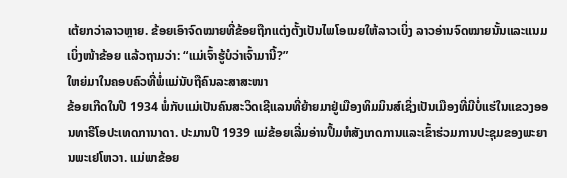ເຕ້ຍກວ່າລາວຫຼາຍ. ຂ້ອຍເອົາຈົດໝາຍທີ່ຂ້ອຍຖືກແຕ່ງຕັ້ງເປັນໄພໂອເນຍໃຫ້ລາວເບິ່ງ ລາວອ່ານຈົດໝາຍນັ້ນແລະແນມເບິ່ງໜ້າຂ້ອຍ ແລ້ວຖາມວ່າ: “ແມ່ເຈົ້າຮູ້ບໍວ່າເຈົ້າມານີ້?”
ໃຫຍ່ມາໃນຄອບຄົວທີ່ພໍ່ແມ່ນັບຖືຄົນລະສາສະໜາ
ຂ້ອຍເກີດໃນປີ 1934 ພໍ່ກັບແມ່ເປັນຄົນສະວິດເຊີແລນທີ່ຍ້າຍມາຢູ່ເມືອງທິມມິນສ໌ເຊິ່ງເປັນເມືອງທີ່ມີບໍ່ແຮ່ໃນແຂວງອອນທາຣີໂອປະເທດການາດາ. ປະມານປີ 1939 ແມ່ຂ້ອຍເລີ່ມອ່ານປຶ້ມຫໍສັງເກດການແລະເຂົ້າຮ່ວມການປະຊຸມຂອງພະຍານພະເຢໂຫວາ. ແມ່ພາຂ້ອຍ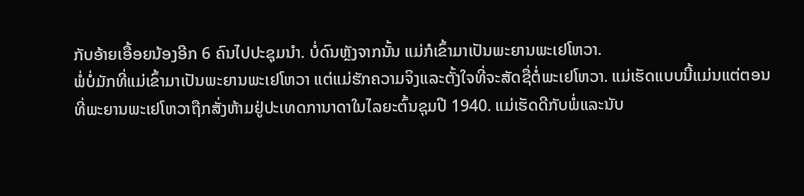ກັບອ້າຍເອື້ອຍນ້ອງອີກ 6 ຄົນໄປປະຊຸມນຳ. ບໍ່ດົນຫຼັງຈາກນັ້ນ ແມ່ກໍເຂົ້າມາເປັນພະຍານພະເຢໂຫວາ.
ພໍ່ບໍ່ມັກທີ່ແມ່ເຂົ້າມາເປັນພະຍານພະເຢໂຫວາ ແຕ່ແມ່ຮັກຄວາມຈິງແລະຕັ້ງໃຈທີ່ຈະສັດຊື່ຕໍ່ພະເຢໂຫວາ. ແມ່ເຮັດແບບນີ້ແມ່ນແຕ່ຕອນທີ່ພະຍານພະເຢໂຫວາຖືກສັ່ງຫ້າມຢູ່ປະເທດການາດາໃນໄລຍະຕົ້ນຊຸມປີ 1940. ແມ່ເຮັດດີກັບພໍ່ແລະນັບ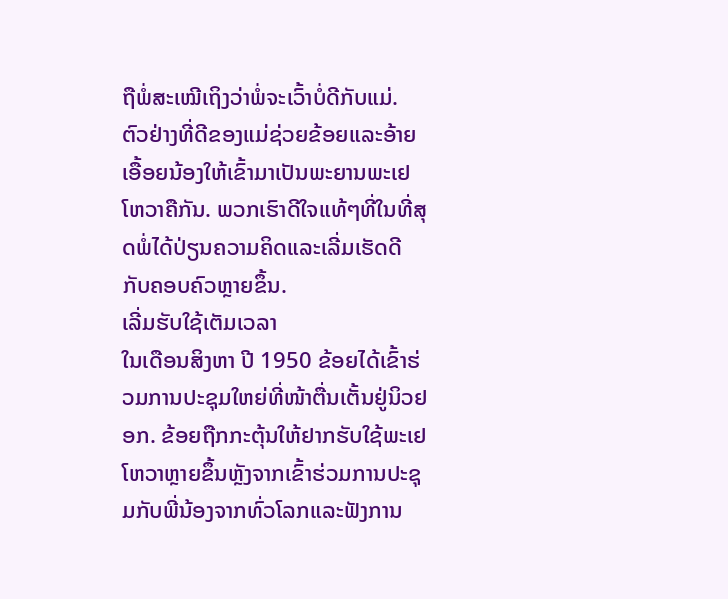ຖືພໍ່ສະເໝີເຖິງວ່າພໍ່ຈະເວົ້າບໍ່ດີກັບແມ່. ຕົວຢ່າງທີ່ດີຂອງແມ່ຊ່ວຍຂ້ອຍແລະອ້າຍເອື້ອຍນ້ອງໃຫ້ເຂົ້າມາເປັນພະຍານພະເຢໂຫວາຄືກັນ. ພວກເຮົາດີໃຈແທ້ໆທີ່ໃນທີ່ສຸດພໍ່ໄດ້ປ່ຽນຄວາມຄິດແລະເລີ່ມເຮັດດີກັບຄອບຄົວຫຼາຍຂຶ້ນ.
ເລີ່ມຮັບໃຊ້ເຕັມເວລາ
ໃນເດືອນສິງຫາ ປີ 1950 ຂ້ອຍໄດ້ເຂົ້າຮ່ວມການປະຊຸມໃຫຍ່ທີ່ໜ້າຕື່ນເຕັ້ນຢູ່ນິວຢອກ. ຂ້ອຍຖືກກະຕຸ້ນໃຫ້ຢາກຮັບໃຊ້ພະເຢໂຫວາຫຼາຍຂຶ້ນຫຼັງຈາກເຂົ້າຮ່ວມການປະຊຸມກັບພີ່ນ້ອງຈາກທົ່ວໂລກແລະຟັງການ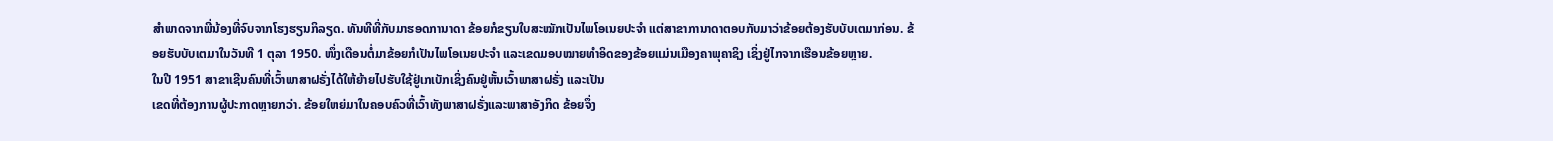ສຳພາດຈາກພີ່ນ້ອງທີ່ຈົບຈາກໂຮງຮຽນກິລຽດ. ທັນທີທີ່ກັບມາຮອດການາດາ ຂ້ອຍກໍຂຽນໃບສະໝັກເປັນໄພໂອເນຍປະຈຳ ແຕ່ສາຂາການາດາຕອບກັບມາວ່າຂ້ອຍຕ້ອງຮັບບັບເຕມາກ່ອນ. ຂ້ອຍຮັບບັບເຕມາໃນວັນທີ 1 ຕຸລາ 1950. ໜຶ່ງເດືອນຕໍ່ມາຂ້ອຍກໍເປັນໄພໂອເນຍປະຈຳ ແລະເຂດມອບໝາຍທຳອິດຂອງຂ້ອຍແມ່ນເມືອງຄາພຸຄາຊິງ ເຊິ່ງຢູ່ໄກຈາກເຮືອນຂ້ອຍຫຼາຍ.
ໃນປີ 1951 ສາຂາເຊີນຄົນທີ່ເວົ້າພາສາຝຣັ່ງໄດ້ໃຫ້ຍ້າຍໄປຮັບໃຊ້ຢູ່ເກເບັກເຊິ່ງຄົນຢູ່ຫັ້ນເວົ້າພາສາຝຣັ່ງ ແລະເປັນ
ເຂດທີ່ຕ້ອງການຜູ້ປະກາດຫຼາຍກວ່າ. ຂ້ອຍໃຫຍ່ມາໃນຄອບຄົວທີ່ເວົ້າທັງພາສາຝຣັ່ງແລະພາສາອັງກິດ ຂ້ອຍຈຶ່ງ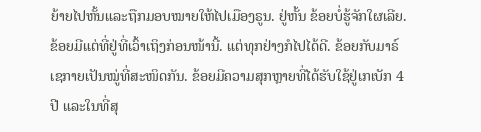ຍ້າຍໄປຫັ້ນແລະຖືກມອບໝາຍໃຫ້ໄປເມືອງຣູນ. ຢູ່ຫັ້ນ ຂ້ອຍບໍ່ຮູ້ຈັກໃຜເລີຍ. ຂ້ອຍມີແຕ່ທີ່ຢູ່ທີ່ເວົ້າເຖິງກ່ອນໜ້ານີ້. ແຕ່ທຸກຢ່າງກໍໄປໄດ້ດີ. ຂ້ອຍກັບມາຣ໌ເຊກາຍເປັນໝູ່ທີ່ສະໜິດກັນ. ຂ້ອຍມີຄວາມສຸກຫຼາຍທີ່ໄດ້ຮັບໃຊ້ຢູ່ເກເບັກ 4 ປີ ແລະໃນທີ່ສຸ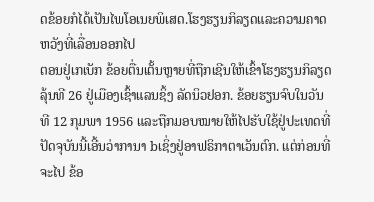ດຂ້ອຍກໍໄດ້ເປັນໄພໂອເນຍພິເສດ.ໂຮງຮຽນກິລຽດແລະຄວາມຄາດຫວັງທີ່ເລື່ອນອອກໄປ
ຕອນຢູ່ເກເບັກ ຂ້ອຍຕື່ນເຕັ້ນຫຼາຍທີ່ຖືກເຊີນໃຫ້ເຂົ້າໂຮງຮຽນກິລຽດລຸ້ນທີ 26 ຢູ່ເມືອງເຊົ້າແລນຊິ້ງ ລັດນິວຢອກ. ຂ້ອຍຮຽນຈົບໃນວັນທີ 12 ກຸມພາ 1956 ແລະຖືກມອບໝາຍໃຫ້ໄປຮັບໃຊ້ຢູ່ປະເທດທີ່ປັດຈຸບັນນີ້ເອີ້ນວ່າການາ bເຊິ່ງຢູ່ອາຟຣິກາຕາເວັນຕົກ. ແຕ່ກ່ອນທີ່ຈະໄປ ຂ້ອ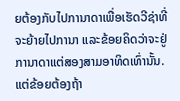ຍຕ້ອງກັບໄປການາດາເພື່ອເຮັດວີຊ່າທີ່ຈະຍ້າຍໄປການາ ແລະຂ້ອຍຄິດວ່າຈະຢູ່ການາດາແຕ່ສອງສາມອາທິດເທົ່ານັ້ນ.
ແຕ່ຂ້ອຍຕ້ອງຖ້າ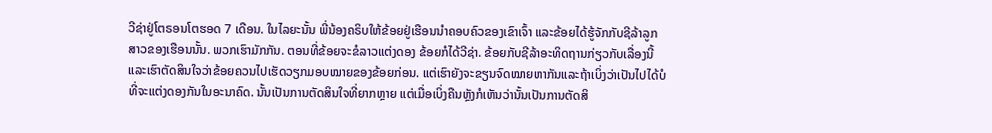ວີຊ່າຢູ່ໂຕຣອນໂຕຮອດ 7 ເດືອນ. ໃນໄລຍະນັ້ນ ພີ່ນ້ອງຄຣິບໃຫ້ຂ້ອຍຢູ່ເຮືອນນຳຄອບຄົວຂອງເຂົາເຈົ້າ ແລະຂ້ອຍໄດ້ຮູ້ຈັກກັບຊີລ້າລູກສາວຂອງເຮືອນນັ້ນ. ພວກເຮົາມັກກັນ. ຕອນທີ່ຂ້ອຍຈະຂໍລາວແຕ່ງດອງ ຂ້ອຍກໍໄດ້ວີຊ່າ. ຂ້ອຍກັບຊີລ້າອະທິດຖານກ່ຽວກັບເລື່ອງນີ້ ແລະເຮົາຕັດສິນໃຈວ່າຂ້ອຍຄວນໄປເຮັດວຽກມອບໝາຍຂອງຂ້ອຍກ່ອນ. ແຕ່ເຮົາຍັງຈະຂຽນຈົດໝາຍຫາກັນແລະຖ້າເບິ່ງວ່າເປັນໄປໄດ້ບໍທີ່ຈະແຕ່ງດອງກັນໃນອະນາຄົດ. ນັ້ນເປັນການຕັດສິນໃຈທີ່ຍາກຫຼາຍ ແຕ່ເມື່ອເບິ່ງຄືນຫຼັງກໍເຫັນວ່ານັ້ນເປັນການຕັດສິ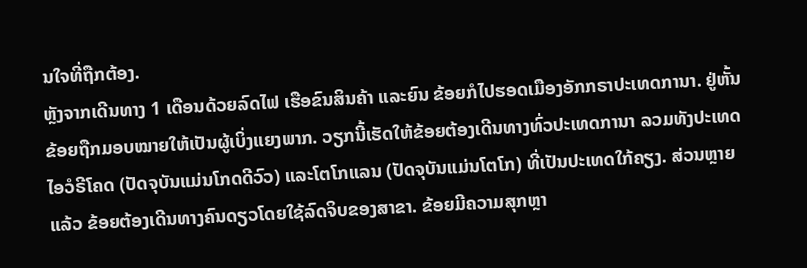ນໃຈທີ່ຖືກຕ້ອງ.
ຫຼັງຈາກເດີນທາງ 1 ເດືອນດ້ວຍລົດໄຟ ເຮືອຂົນສິນຄ້າ ແລະຍົນ ຂ້ອຍກໍໄປຮອດເມືອງອັກກຣາປະເທດການາ. ຢູ່ຫັ້ນ ຂ້ອຍຖືກມອບໝາຍໃຫ້ເປັນຜູ້ເບິ່ງແຍງພາກ. ວຽກນີ້ເຮັດໃຫ້ຂ້ອຍຕ້ອງເດີນທາງທົ່ວປະເທດການາ ລວມທັງປະເທດໄອວໍຣີໂຄດ (ປັດຈຸບັນແມ່ນໂກດດີວົວ) ແລະໂຕໂກແລນ (ປັດຈຸບັນແມ່ນໂຕໂກ) ທີ່ເປັນປະເທດໃກ້ຄຽງ. ສ່ວນຫຼາຍແລ້ວ ຂ້ອຍຕ້ອງເດີນທາງຄົນດຽວໂດຍໃຊ້ລົດຈິບຂອງສາຂາ. ຂ້ອຍມີຄວາມສຸກຫຼາ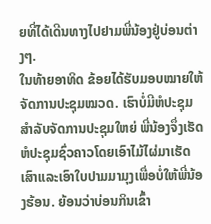ຍທີ່ໄດ້ເດີນທາງໄປຢາມພີ່ນ້ອງຢູ່ບ່ອນຕ່າງໆ.
ໃນທ້າຍອາທິດ ຂ້ອຍໄດ້ຮັບມອບໝາຍໃຫ້ຈັດການປະຊຸມໝວດ. ເຮົາບໍ່ມີຫໍປະຊຸມສຳລັບຈັດການປະຊຸມໃຫຍ່ ພີ່ນ້ອງຈຶ່ງເຮັດຫໍປະຊຸມຊົ່ວຄາວໂດຍເອົາໄມ້ໄຜ່ມາເຮັດເສົາແລະເອົາໃບປາມມາມຸງເພື່ອບໍ່ໃຫ້ພີ່ນ້ອງຮ້ອນ. ຍ້ອນວ່າບ່ອນກິນເຂົ້າ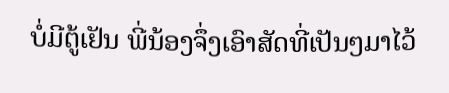ບໍ່ມີຕູ້ເຢັນ ພີ່ນ້ອງຈຶ່ງເອົາສັດທີ່ເປັນໆມາໄວ້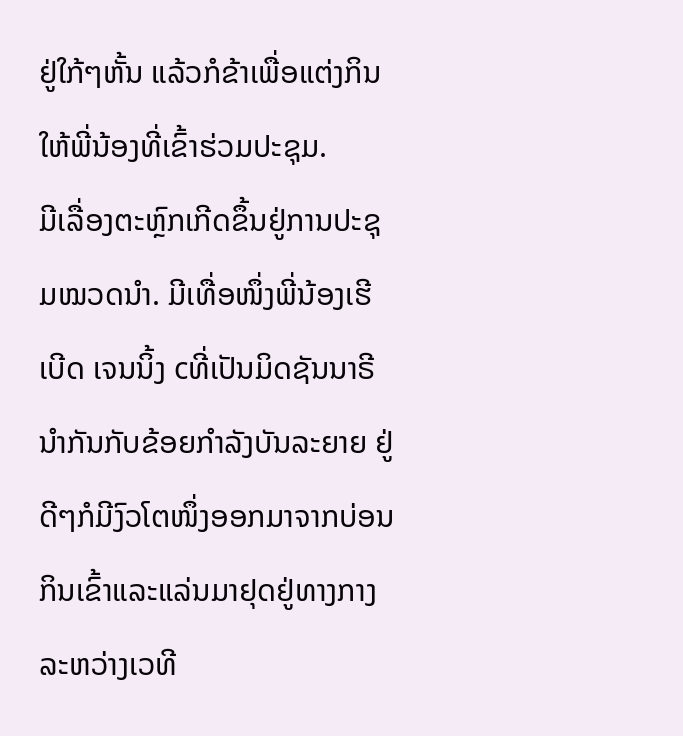ຢູ່ໃກ້ໆຫັ້ນ ແລ້ວກໍຂ້າເພື່ອແຕ່ງກິນໃຫ້ພີ່ນ້ອງທີ່ເຂົ້າຮ່ວມປະຊຸມ.
ມີເລື່ອງຕະຫຼົກເກີດຂຶ້ນຢູ່ການປະຊຸມໝວດນຳ. ມີເທື່ອໜຶ່ງພີ່ນ້ອງເຮີເບີດ ເຈນນິ້ງ cທີ່ເປັນມິດຊັນນາຣີນຳກັນກັບຂ້ອຍກຳລັງບັນລະຍາຍ ຢູ່ດີໆກໍມີງົວໂຕໜຶ່ງອອກມາຈາກບ່ອນກິນເຂົ້າແລະແລ່ນມາຢຸດຢູ່ທາງກາງລະຫວ່າງເວທີ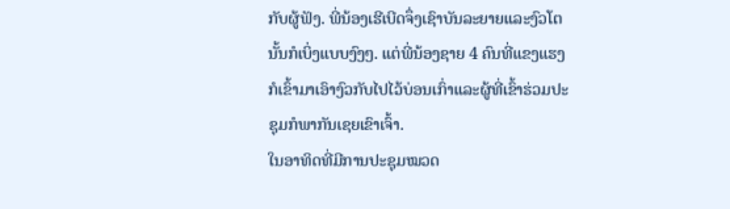ກັບຜູ້ຟັງ. ພີ່ນ້ອງເຮີເບີດຈຶ່ງເຊົາບັນລະຍາຍແລະງົວໂຕນັ້ນກໍເບິ່ງແບບງົງໆ. ແຕ່ພີ່ນ້ອງຊາຍ 4 ຄົນທີ່ແຂງແຮງກໍເຂົ້າມາເອົາງົວກັບໄປໄວ້ບ່ອນເກົ່າແລະຜູ້ທີ່ເຂົ້າຮ່ວມປະຊຸມກໍພາກັນເຊຍເຂົາເຈົ້າ.
ໃນອາທິດທີ່ມີການປະຊຸມໝວດ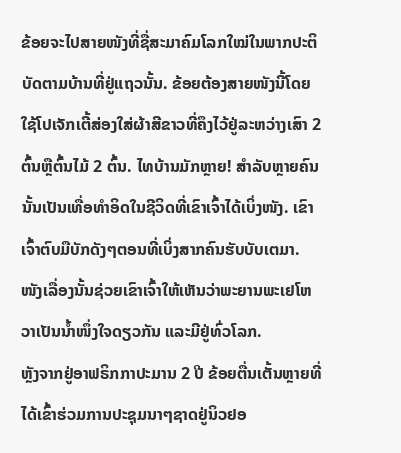ຂ້ອຍຈະໄປສາຍໜັງທີ່ຊື່ສະມາຄົມໂລກໃໝ່ໃນພາກປະຕິບັດຕາມບ້ານທີ່ຢູ່ແຖວນັ້ນ. ຂ້ອຍຕ້ອງສາຍໜັງນີ້ໂດຍໃຊ້ໂປເຈັກເຕີ້ສ່ອງໃສ່ຜ້າສີຂາວທີ່ຄຶງໄວ້ຢູ່ລະຫວ່າງເສົາ 2 ຕົ້ນຫຼືຕົ້ນໄມ້ 2 ຕົ້ນ. ໄທບ້ານມັກຫຼາຍ! ສຳລັບຫຼາຍຄົນ ນັ້ນເປັນເທື່ອທຳອິດໃນຊີວິດທີ່ເຂົາເຈົ້າໄດ້ເບິ່ງໜັງ. ເຂົາເຈົ້າຕົບມືບັກດັງໆຕອນທີ່ເບິ່ງສາກຄົນຮັບບັບເຕມາ. ໜັງເລື່ອງນັ້ນຊ່ວຍເຂົາເຈົ້າໃຫ້ເຫັນວ່າພະຍານພະເຢໂຫວາເປັນນ້ຳໜຶ່ງໃຈດຽວກັນ ແລະມີຢູ່ທົ່ວໂລກ.
ຫຼັງຈາກຢູ່ອາຟຣິກກາປະມານ 2 ປີ ຂ້ອຍຕື່ນເຕັ້ນຫຼາຍທີ່ໄດ້ເຂົ້າຮ່ວມການປະຊຸມນາໆຊາດຢູ່ນິວຢອ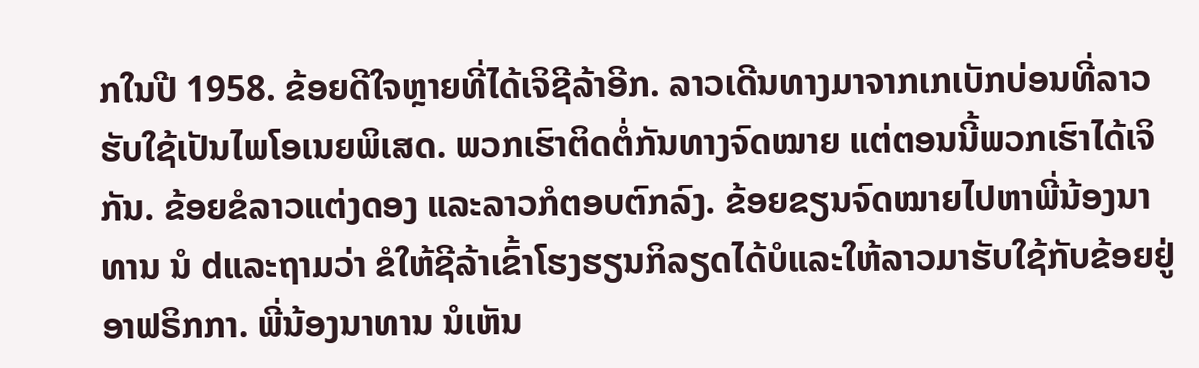ກໃນປີ 1958. ຂ້ອຍດີໃຈຫຼາຍທີ່ໄດ້ເຈິຊີລ້າອີກ. ລາວເດີນທາງມາຈາກເກເບັກບ່ອນທີ່ລາວຮັບໃຊ້ເປັນໄພໂອເນຍພິເສດ. ພວກເຮົາຕິດຕໍ່ກັນທາງຈົດໝາຍ ແຕ່ຕອນນີ້ພວກເຮົາໄດ້ເຈິກັນ. ຂ້ອຍຂໍລາວແຕ່ງດອງ ແລະລາວກໍຕອບຕົກລົງ. ຂ້ອຍຂຽນຈົດໝາຍໄປຫາພີ່ນ້ອງນາທານ ນໍ dແລະຖາມວ່າ ຂໍໃຫ້ຊີລ້າເຂົ້າໂຮງຮຽນກິລຽດໄດ້ບໍແລະໃຫ້ລາວມາຮັບໃຊ້ກັບຂ້ອຍຢູ່ອາຟຣິກກາ. ພີ່ນ້ອງນາທານ ນໍເຫັນ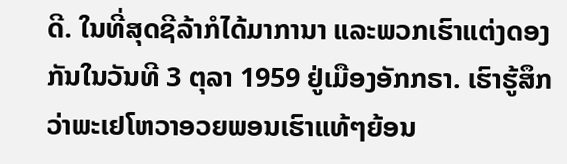ດີ. ໃນທີ່ສຸດຊີລ້າກໍໄດ້ມາການາ ແລະພວກເຮົາແຕ່ງດອງກັນໃນວັນທີ 3 ຕຸລາ 1959 ຢູ່ເມືອງອັກກຣາ. ເຮົາຮູ້ສຶກວ່າພະເຢໂຫວາອວຍພອນເຮົາແທ້ໆຍ້ອນ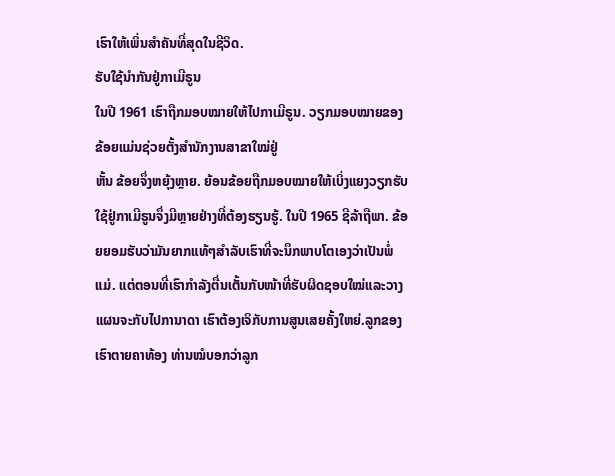ເຮົາໃຫ້ເພິ່ນສຳຄັນທີ່ສຸດໃນຊີວິດ.
ຮັບໃຊ້ນຳກັນຢູ່ກາເມີຣູນ
ໃນປີ 1961 ເຮົາຖືກມອບໝາຍໃຫ້ໄປກາເມີຣູນ. ວຽກມອບໝາຍຂອງຂ້ອຍແມ່ນຊ່ວຍຕັ້ງສຳນັກງານສາຂາໃໝ່ຢູ່
ຫັ້ນ ຂ້ອຍຈຶ່ງຫຍຸ້ງຫຼາຍ. ຍ້ອນຂ້ອຍຖືກມອບໝາຍໃຫ້ເບິ່ງແຍງວຽກຮັບໃຊ້ຢູ່ກາເມີຣູນຈຶ່ງມີຫຼາຍຢ່າງທີ່ຕ້ອງຮຽນຮູ້. ໃນປີ 1965 ຊີລ້າຖືພາ. ຂ້ອຍຍອມຮັບວ່າມັນຍາກແທ້ໆສຳລັບເຮົາທີ່ຈະນຶກພາບໂຕເອງວ່າເປັນພໍ່ແມ່. ແຕ່ຕອນທີ່ເຮົາກຳລັງຕື່ນເຕັ້ນກັບໜ້າທີ່ຮັບຜິດຊອບໃໝ່ແລະວາງແຜນຈະກັບໄປການາດາ ເຮົາຕ້ອງເຈິກັບການສູນເສຍຄັ້ງໃຫຍ່.ລູກຂອງເຮົາຕາຍຄາທ້ອງ ທ່ານໝໍບອກວ່າລູກ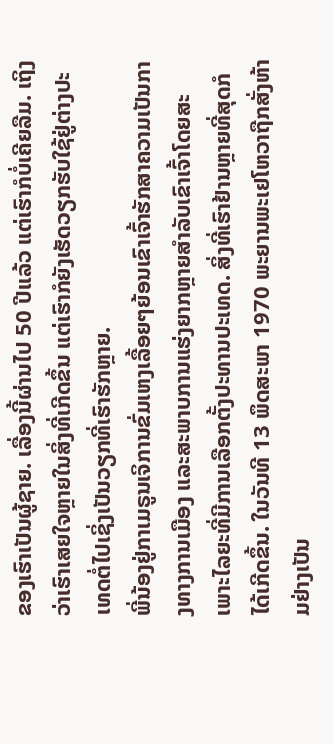ຂອງເຮົາເປັນຜູ້ຊາຍ. ເລື່ອງນີ້ຜ່ານໄປ 50 ປີແລ້ວ ແຕ່ເຮົາກໍບໍ່ເຄີຍລືມ. ເຖິງວ່າເຮົາເສຍໃຈຫຼາຍໃນສິ່ງທີ່ເກີດຂຶ້ນ ແຕ່ເຮົາກໍຍັງເຮັດວຽກຮັບໃຊ້ຢູ່ຕ່າງປະເທດຕໍ່ໄປເຊິ່ງເປັນວຽກທີ່ເຮົາຮັກຫຼາຍ.
ພີ່ນ້ອງຢູ່ກາເມຣູນເຈິການຂົ່ມເຫງເລື້ອຍໆຍ້ອນເຂົາເຈົ້າຮັກສາຄວາມເປັນກາງທາງການເມືອງ ແລະສະພາບການແຮ່ງຍາກຫຼາຍສຳລັບເຂົາເຈົ້າໂດຍສະເພາະໄລຍະທີ່ມີການເລືອກຕັ້ງປະທານປະເທດ. ສິ່ງທີ່ເຮົາຢ້ານຫຼາຍທີ່ສຸດກໍໄດ້ເກີດຂຶ້ນ. ໃນວັນທີ 13 ພຶດສະພາ 1970 ພະຍານພະເຢໂຫວາຖືກສັ່ງຫ້າມຢ່າງເປັນ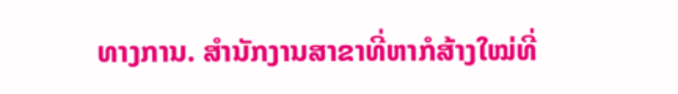ທາງການ. ສຳນັກງານສາຂາທີ່ຫາກໍສ້າງໃໝ່ທີ່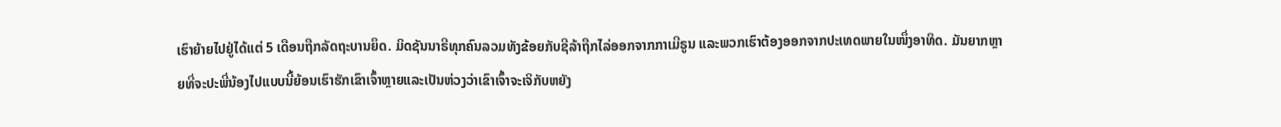ເຮົາຍ້າຍໄປຢູ່ໄດ້ແຕ່ 5 ເດືອນຖືກລັດຖະບານຍຶດ. ມິດຊັນນາຣີທຸກຄົນລວມທັງຂ້ອຍກັບຊີລ້າຖືກໄລ່ອອກຈາກກາເມີຣູນ ແລະພວກເຮົາຕ້ອງອອກຈາກປະເທດພາຍໃນໜຶ່ງອາທິດ. ມັນຍາກຫຼາຍທີ່ຈະປະພີ່ນ້ອງໄປແບບນີ້ຍ້ອນເຮົາຮັກເຂົາເຈົ້າຫຼາຍແລະເປັນຫ່ວງວ່າເຂົາເຈົ້າຈະເຈິກັບຫຍັງ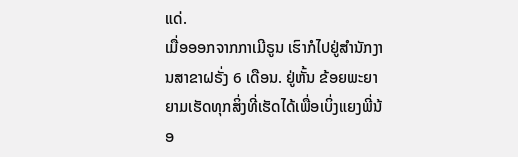ແດ່.
ເມື່ອອອກຈາກກາເມີຣູນ ເຮົາກໍໄປຢູ່ສຳນັກງານສາຂາຝຣັ່ງ 6 ເດືອນ. ຢູ່ຫັ້ນ ຂ້ອຍພະຍາຍາມເຮັດທຸກສິ່ງທີ່ເຮັດໄດ້ເພື່ອເບິ່ງແຍງພີ່ນ້ອ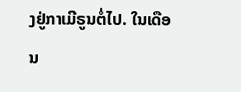ງຢູ່ກາເມີຣູນຕໍ່ໄປ. ໃນເດືອນ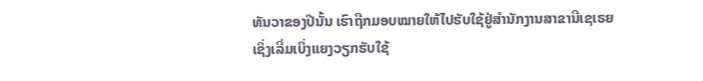ທັນວາຂອງປີນັ້ນ ເຮົາຖືກມອບໝາຍໃຫ້ໄປຮັບໃຊ້ຢູ່ສຳນັກງານສາຂານີເຊເຣຍເຊິ່ງເລີ່ມເບິ່ງແຍງວຽກຮັບໃຊ້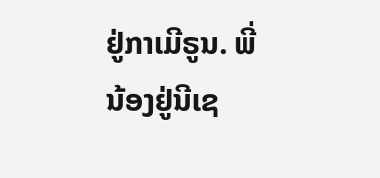ຢູ່ກາເມີຣູນ. ພີ່ນ້ອງຢູ່ນີເຊ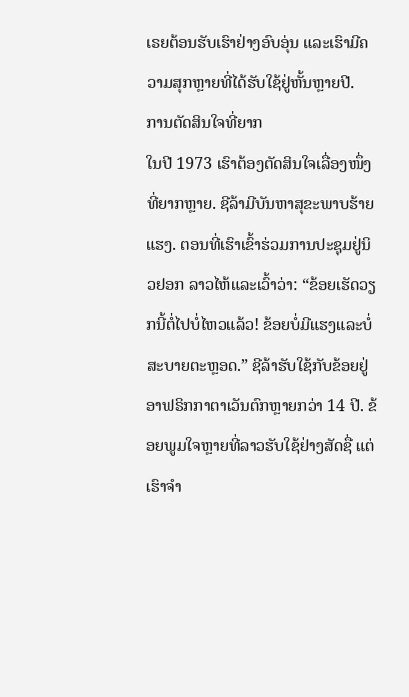ເຣຍຕ້ອນຮັບເຮົາຢ່າງອົບອຸ່ນ ແລະເຮົາມີຄວາມສຸກຫຼາຍທີ່ໄດ້ຮັບໃຊ້ຢູ່ຫັ້ນຫຼາຍປີ.
ການຕັດສິນໃຈທີ່ຍາກ
ໃນປີ 1973 ເຮົາຕ້ອງຕັດສິນໃຈເລື່ອງໜຶ່ງທີ່ຍາກຫຼາຍ. ຊີລ້າມີບັນຫາສຸຂະພາບຮ້າຍແຮງ. ຕອນທີ່ເຮົາເຂົ້າຮ່ວມການປະຊຸມຢູ່ນິວຢອກ ລາວໄຫ້ແລະເວົ້າວ່າ: “ຂ້ອຍເຮັດວຽກນີ້ຕໍ່ໄປບໍ່ໄຫວແລ້ວ! ຂ້ອຍບໍ່ມີແຮງແລະບໍ່ສະບາຍຕະຫຼອດ.” ຊີລ້າຮັບໃຊ້ກັບຂ້ອຍຢູ່ອາຟຣິກກາຕາເວັນຕົກຫຼາຍກວ່າ 14 ປີ. ຂ້ອຍພູມໃຈຫຼາຍທີ່ລາວຮັບໃຊ້ຢ່າງສັດຊື່ ແຕ່ເຮົາຈຳ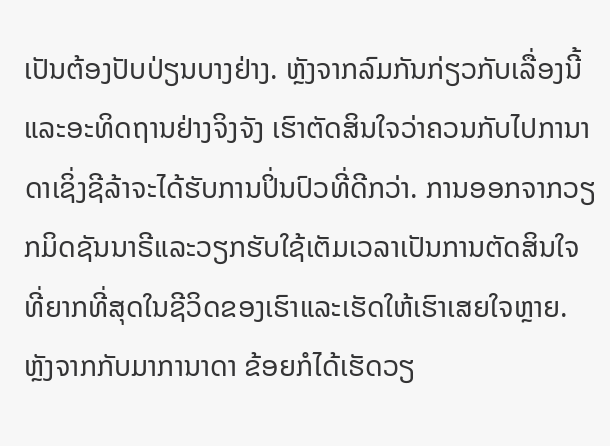ເປັນຕ້ອງປັບປ່ຽນບາງຢ່າງ. ຫຼັງຈາກລົມກັນກ່ຽວກັບເລື່ອງນີ້ແລະອະທິດຖານຢ່າງຈິງຈັງ ເຮົາຕັດສິນໃຈວ່າຄວນກັບໄປການາດາເຊິ່ງຊີລ້າຈະໄດ້ຮັບການປິ່ນປົວທີ່ດີກວ່າ. ການອອກຈາກວຽກມິດຊັນນາຣີແລະວຽກຮັບໃຊ້ເຕັມເວລາເປັນການຕັດສິນໃຈທີ່ຍາກທີ່ສຸດໃນຊີວິດຂອງເຮົາແລະເຮັດໃຫ້ເຮົາເສຍໃຈຫຼາຍ.
ຫຼັງຈາກກັບມາການາດາ ຂ້ອຍກໍໄດ້ເຮັດວຽ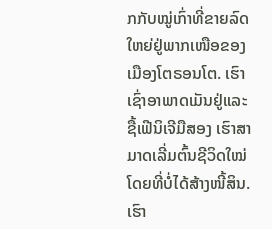ກກັບໝູ່ເກົ່າທີ່ຂາຍລົດໃຫຍ່ຢູ່ພາກເໜືອຂອງເມືອງໂຕຣອນໂຕ. ເຮົາເຊົ່າອາພາດເມັນຢູ່ແລະຊື້ເຟີນິເຈີມືສອງ ເຮົາສາມາດເລີ່ມຕົ້ນຊີວິດໃໝ່ໂດຍທີ່ບໍ່ໄດ້ສ້າງໜີ້ສິນ. ເຮົາ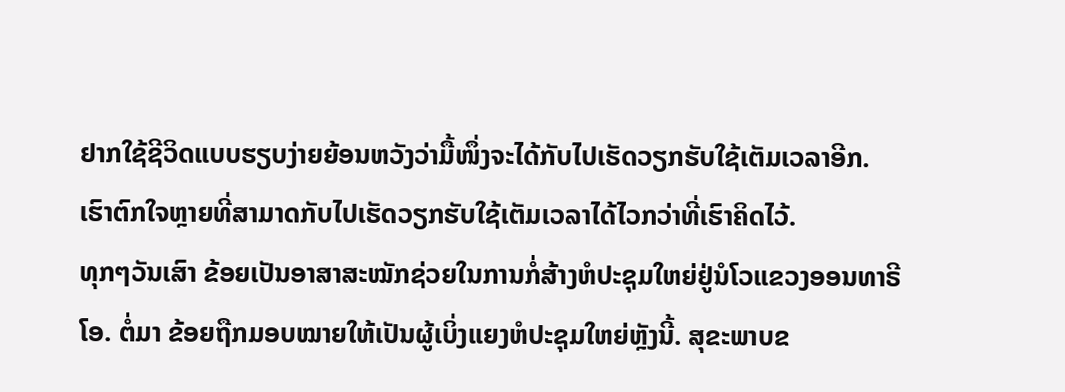ຢາກໃຊ້ຊີວິດແບບຮຽບງ່າຍຍ້ອນຫວັງວ່າມື້ໜຶ່ງຈະໄດ້ກັບໄປເຮັດວຽກຮັບໃຊ້ເຕັມເວລາອີກ. ເຮົາຕົກໃຈຫຼາຍທີ່ສາມາດກັບໄປເຮັດວຽກຮັບໃຊ້ເຕັມເວລາໄດ້ໄວກວ່າທີ່ເຮົາຄິດໄວ້.
ທຸກໆວັນເສົາ ຂ້ອຍເປັນອາສາສະໝັກຊ່ວຍໃນການກໍ່ສ້າງຫໍປະຊຸມໃຫຍ່ຢູ່ນໍໂວແຂວງອອນທາຣີໂອ. ຕໍ່ມາ ຂ້ອຍຖືກມອບໝາຍໃຫ້ເປັນຜູ້ເບິ່ງແຍງຫໍປະຊຸມໃຫຍ່ຫຼັງນີ້. ສຸຂະພາບຂ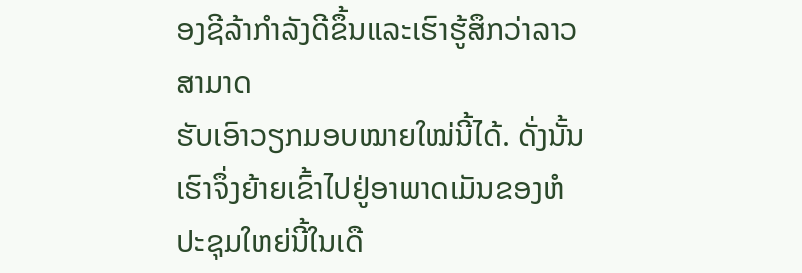ອງຊີລ້າກຳລັງດີຂຶ້ນແລະເຮົາຮູ້ສຶກວ່າລາວສາມາດ
ຮັບເອົາວຽກມອບໝາຍໃໝ່ນີ້ໄດ້. ດັ່ງນັ້ນ ເຮົາຈຶ່ງຍ້າຍເຂົ້າໄປຢູ່ອາພາດເມັນຂອງຫໍປະຊຸມໃຫຍ່ນີ້ໃນເດື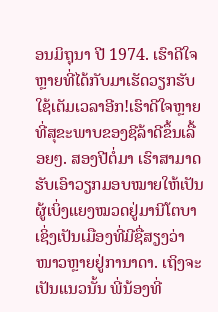ອນມິຖຸນາ ປີ 1974. ເຮົາດີໃຈຫຼາຍທີ່ໄດ້ກັບມາເຮັດວຽກຮັບໃຊ້ເຕັມເວລາອີກ!ເຮົາດີໃຈຫຼາຍທີ່ສຸຂະພາບຂອງຊີລ້າດີຂຶ້ນເລື້ອຍໆ. ສອງປີຕໍ່ມາ ເຮົາສາມາດຮັບເອົາວຽກມອບໝາຍໃຫ້ເປັນຜູ້ເບິ່ງແຍງໝວດຢູ່ມານີໂຕບາ ເຊິ່ງເປັນເມືອງທີ່ມີຊື່ສຽງວ່າໜາວຫຼາຍຢູ່ການາດາ. ເຖິງຈະເປັນແນວນັ້ນ ພີ່ນ້ອງທີ່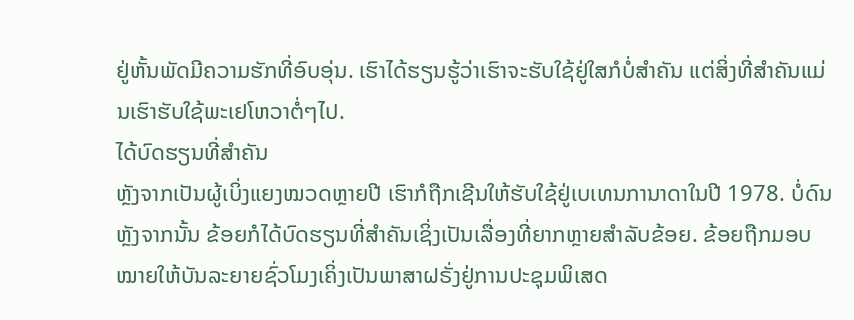ຢູ່ຫັ້ນພັດມີຄວາມຮັກທີ່ອົບອຸ່ນ. ເຮົາໄດ້ຮຽນຮູ້ວ່າເຮົາຈະຮັບໃຊ້ຢູ່ໃສກໍບໍ່ສຳຄັນ ແຕ່ສິ່ງທີ່ສຳຄັນແມ່ນເຮົາຮັບໃຊ້ພະເຢໂຫວາຕໍ່ໆໄປ.
ໄດ້ບົດຮຽນທີ່ສຳຄັນ
ຫຼັງຈາກເປັນຜູ້ເບິ່ງແຍງໝວດຫຼາຍປີ ເຮົາກໍຖືກເຊີນໃຫ້ຮັບໃຊ້ຢູ່ເບເທນການາດາໃນປີ 1978. ບໍ່ດົນຫຼັງຈາກນັ້ນ ຂ້ອຍກໍໄດ້ບົດຮຽນທີ່ສຳຄັນເຊິ່ງເປັນເລື່ອງທີ່ຍາກຫຼາຍສຳລັບຂ້ອຍ. ຂ້ອຍຖືກມອບໝາຍໃຫ້ບັນລະຍາຍຊົ່ວໂມງເຄິ່ງເປັນພາສາຝຣັ່ງຢູ່ການປະຊຸມພິເສດ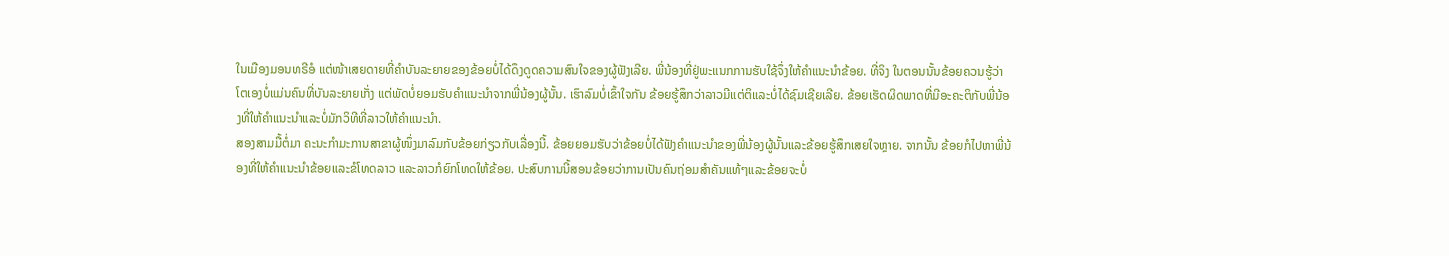ໃນເມືອງມອນທຣີອໍ ແຕ່ໜ້າເສຍດາຍທີ່ຄຳບັນລະຍາຍຂອງຂ້ອຍບໍ່ໄດ້ດຶງດູດຄວາມສົນໃຈຂອງຜູ້ຟັງເລີຍ. ພີ່ນ້ອງທີ່ຢູ່ພະແນກການຮັບໃຊ້ຈຶ່ງໃຫ້ຄຳແນະນຳຂ້ອຍ. ທີ່ຈິງ ໃນຕອນນັ້ນຂ້ອຍຄວນຮູ້ວ່າໂຕເອງບໍ່ແມ່ນຄົນທີ່ບັນລະຍາຍເກັ່ງ ແຕ່ພັດບໍ່ຍອມຮັບຄຳແນະນຳຈາກພີ່ນ້ອງຜູ້ນັ້ນ. ເຮົາລົມບໍ່ເຂົ້າໃຈກັນ ຂ້ອຍຮູ້ສຶກວ່າລາວມີແຕ່ຕິແລະບໍ່ໄດ້ຊົມເຊີຍເລີຍ. ຂ້ອຍເຮັດຜິດພາດທີ່ມີອະຄະຕິກັບພີ່ນ້ອງທີ່ໃຫ້ຄຳແນະນຳແລະບໍ່ມັກວິທີທີ່ລາວໃຫ້ຄຳແນະນຳ.
ສອງສາມມື້ຕໍ່ມາ ຄະນະກຳມະການສາຂາຜູ້ໜຶ່ງມາລົມກັບຂ້ອຍກ່ຽວກັບເລື່ອງນີ້. ຂ້ອຍຍອມຮັບວ່າຂ້ອຍບໍ່ໄດ້ຟັງຄຳແນະນຳຂອງພີ່ນ້ອງຜູ້ນັ້ນແລະຂ້ອຍຮູ້ສຶກເສຍໃຈຫຼາຍ. ຈາກນັ້ນ ຂ້ອຍກໍໄປຫາພີ່ນ້ອງທີ່ໃຫ້ຄຳແນະນຳຂ້ອຍແລະຂໍໂທດລາວ ແລະລາວກໍຍົກໂທດໃຫ້ຂ້ອຍ. ປະສົບການນີ້ສອນຂ້ອຍວ່າການເປັນຄົນຖ່ອມສຳຄັນແທ້ໆແລະຂ້ອຍຈະບໍ່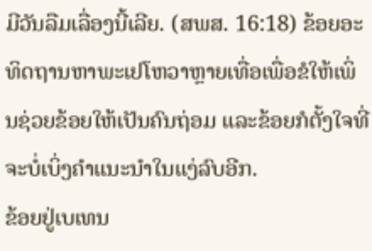ມີວັນລືມເລື່ອງນີ້ເລີຍ. (ສພສ. 16:18) ຂ້ອຍອະທິດຖານຫາພະເຢໂຫວາຫຼາຍເທື່ອເພື່ອຂໍໃຫ້ເພິ່ນຊ່ວຍຂ້ອຍໃຫ້ເປັນຄົນຖ່ອມ ແລະຂ້ອຍກໍຕັ້ງໃຈທີ່ຈະບໍ່ເບິ່ງຄຳແນະນຳໃນແງ່ລົບອີກ.
ຂ້ອຍຢູ່ເບເທນ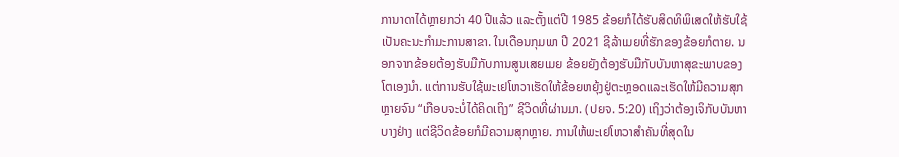ການາດາໄດ້ຫຼາຍກວ່າ 40 ປີແລ້ວ ແລະຕັ້ງແຕ່ປີ 1985 ຂ້ອຍກໍໄດ້ຮັບສິດທິພິເສດໃຫ້ຮັບໃຊ້ເປັນຄະນະກຳມະການສາຂາ. ໃນເດືອນກຸມພາ ປີ 2021 ຊີລ້າເມຍທີ່ຮັກຂອງຂ້ອຍກໍຕາຍ. ນອກຈາກຂ້ອຍຕ້ອງຮັບມືກັບການສູນເສຍເມຍ ຂ້ອຍຍັງຕ້ອງຮັບມືກັບບັນຫາສຸຂະພາບຂອງໂຕເອງນຳ. ແຕ່ການຮັບໃຊ້ພະເຢໂຫວາເຮັດໃຫ້ຂ້ອຍຫຍຸ້ງຢູ່ຕະຫຼອດແລະເຮັດໃຫ້ມີຄວາມສຸກຫຼາຍຈົນ “ເກືອບຈະບໍ່ໄດ້ຄິດເຖິງ” ຊີວິດທີ່ຜ່ານມາ. (ປຍຈ. 5:20) ເຖິງວ່າຕ້ອງເຈິກັບບັນຫາບາງຢ່າງ ແຕ່ຊີວິດຂ້ອຍກໍມີຄວາມສຸກຫຼາຍ. ການໃຫ້ພະເຢໂຫວາສຳຄັນທີ່ສຸດໃນ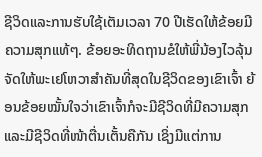ຊີວິດແລະການຮັບໃຊ້ເຕັມເວລາ 70 ປີເຮັດໃຫ້ຂ້ອຍມີຄວາມສຸກແທ້ໆ. ຂ້ອຍອະທິດຖານຂໍໃຫ້ພີ່ນ້ອງໄວລຸ້ນຈັດໃຫ້ພະເຢໂຫວາສຳຄັນທີ່ສຸດໃນຊີວິດຂອງເຂົາເຈົ້າ ຍ້ອນຂ້ອຍໝັ້ນໃຈວ່າເຂົາເຈົ້າກໍຈະມີຊີວິດທີ່ມີຄວາມສຸກແລະມີຊີວິດທີ່ໜ້າຕື່ນເຕັ້ນຄືກັນ ເຊິ່ງມີແຕ່ການ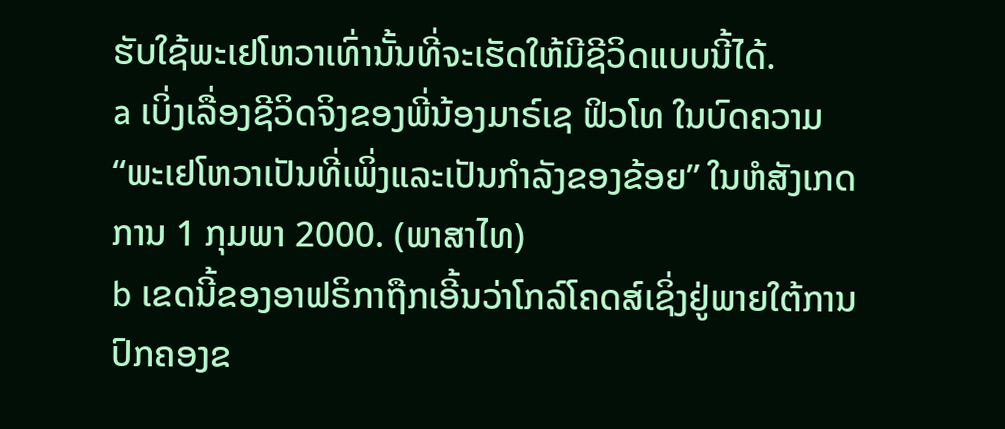ຮັບໃຊ້ພະເຢໂຫວາເທົ່ານັ້ນທີ່ຈະເຮັດໃຫ້ມີຊີວິດແບບນີ້ໄດ້.
a ເບິ່ງເລື່ອງຊີວິດຈິງຂອງພີ່ນ້ອງມາຣ໌ເຊ ຟິວໂທ ໃນບົດຄວາມ “ພະເຢໂຫວາເປັນທີ່ເພິ່ງແລະເປັນກຳລັງຂອງຂ້ອຍ” ໃນຫໍສັງເກດການ 1 ກຸມພາ 2000. (ພາສາໄທ)
b ເຂດນີ້ຂອງອາຟຣິກາຖືກເອີ້ນວ່າໂກລ໌ໂຄດສ໌ເຊິ່ງຢູ່ພາຍໃຕ້ການປົກຄອງຂ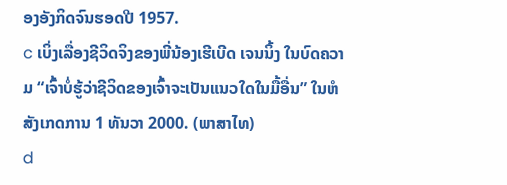ອງອັງກິດຈົນຮອດປີ 1957.
c ເບິ່ງເລື່ອງຊີວິດຈິງຂອງພີ່ນ້ອງເຮີເບີດ ເຈນນິ້ງ ໃນບົດຄວາມ “ເຈົ້າບໍ່ຮູ້ວ່າຊີວິດຂອງເຈົ້າຈະເປັນແນວໃດໃນມື້ອື່ນ” ໃນຫໍສັງເກດການ 1 ທັນວາ 2000. (ພາສາໄທ)
d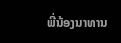ພີ່ນ້ອງນາທານ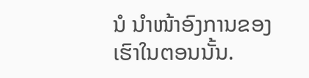ນໍ ນຳໜ້າອົງການຂອງເຮົາໃນຕອນນັ້ນ.